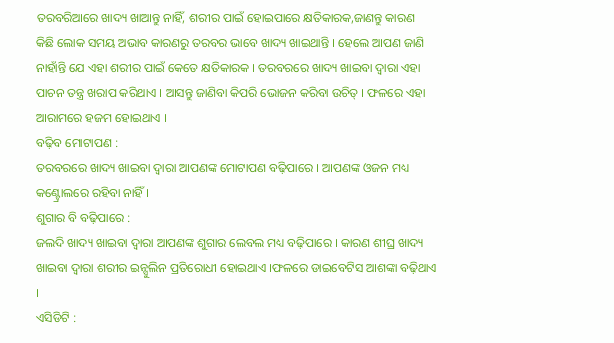ତରବରିଆରେ ଖାଦ୍ୟ ଖାଆନ୍ତୁ ନାହିଁ, ଶରୀର ପାଇଁ ହୋଇପାରେ କ୍ଷତିକାରକ,ଜାଣନ୍ତୁ କାରଣ
କିଛି ଲୋକ ସମୟ ଅଭାବ କାରଣରୁ ତରବର ଭାବେ ଖାଦ୍ୟ ଖାଇଥାନ୍ତି । ହେଲେ ଆପଣ ଜାଣି ନାହାଁନ୍ତି ଯେ ଏହା ଶରୀର ପାଇଁ କେତେ କ୍ଷତିକାରକ । ତରବରରେ ଖାଦ୍ୟ ଖାଇବା ଦ୍ୱାରା ଏହା ପାଚନ ତନ୍ତ୍ର ଖରାପ କରିଥାଏ । ଆସନ୍ତୁ ଜାଣିବା କିପରି ଭୋଜନ କରିବା ଉଚିତ୍ । ଫଳରେ ଏହା ଆରାମରେ ହଜମ ହୋଇଥାଏ ।
ବଢ଼ିବ ମୋଟାପଣ :
ତରବରରେ ଖାଦ୍ୟ ଖାଇବା ଦ୍ୱାରା ଆପଣଙ୍କ ମୋଟାପଣ ବଢ଼ିପାରେ । ଆପଣଙ୍କ ଓଜନ ମଧ୍ୟ କଣ୍ଟ୍ରୋଲରେ ରହିବା ନାହିଁ ।
ଶୁଗାର ବି ବଢ଼ିପାରେ :
ଜଲଦି ଖାଦ୍ୟ ଖାଇବା ଦ୍ୱାରା ଆପଣଙ୍କ ଶୁଗାର ଲେବଲ ମଧ୍ୟ ବଢ଼ିପାରେ । କାରଣ ଶୀଘ୍ର ଖାଦ୍ୟ ଖାଇବା ଦ୍ୱାରା ଶରୀର ଇନ୍ସୁଲିନ ପ୍ରତିରୋଧୀ ହୋଇଥାଏ ।ଫଳରେ ଡାଇବେଟିସ ଆଶଙ୍କା ବଢ଼ିଥାଏ ।
ଏସିଡିଟି :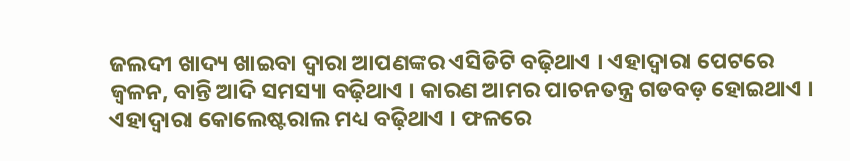ଜଲଦୀ ଖାଦ୍ୟ ଖାଇବା ଦ୍ୱାରା ଆପଣଙ୍କର ଏସିଡିଟି ବଢ଼ିଥାଏ । ଏହାଦ୍ୱାରା ପେଟରେ ଜ୍ୱଳନ, ବାନ୍ତି ଆଦି ସମସ୍ୟା ବଢ଼ିଥାଏ । କାରଣ ଆମର ପାଚନତନ୍ତ୍ର ଗଡବଡ଼ ହୋଇଥାଏ । ଏହାଦ୍ୱାରା କୋଲେଷ୍ଟରାଲ ମଧ୍ୟ ବଢ଼ିଥାଏ । ଫଳରେ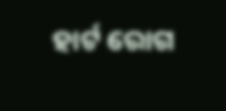ହାର୍ଟ ରୋଗ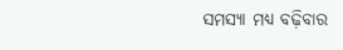ସମସ୍ୟା ମଧ୍ୟ ବଢ଼ିବାର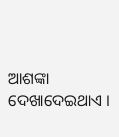ଆଶଙ୍କା ଦେଖାଦେଇଥାଏ ।